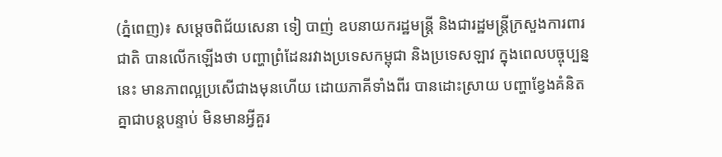(ភ្នំពេញ)៖ សម្តេចពិជ័យសេនា ទៀ បាញ់ ឧបនាយករដ្ឋមន្រ្តី និងជារដ្ឋមន្រ្តីក្រសួងការពារជាតិ បានលើកឡើងថា បញ្ហាព្រំដែនរវាងប្រទេសកម្ពុជា និងប្រទេសឡាវ ក្នុងពេលបច្ចុប្បន្ននេះ មានភាពល្អប្រសើជាងមុនហើយ ដោយភាគីទាំងពីរ បានដោះស្រាយ បញ្ហាខ្វែងគំនិតគ្នាជាបន្តបន្ទាប់ មិនមានអ្វីគួរ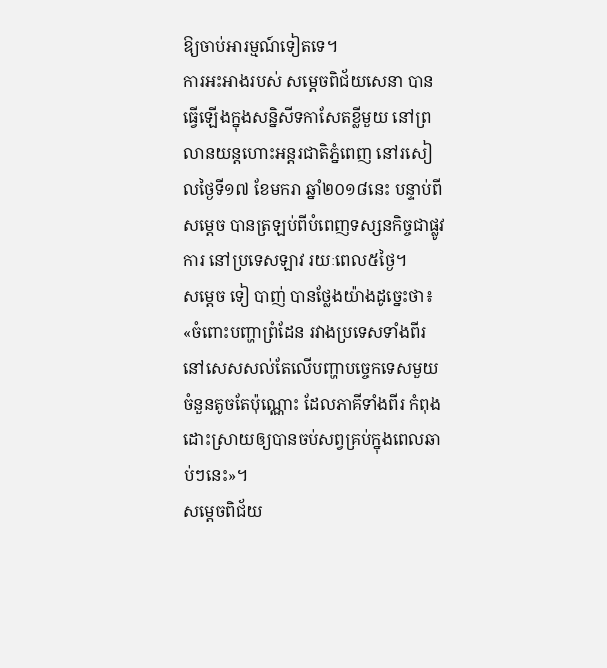ឱ្យចាប់អារម្មណ៍ទៀតទេ។
ការអះអាងរបស់ សម្តេចពិជ័យសេនា បានធ្វើឡើងក្នុងសន្និសីទកាសែតខ្លីមួយ នៅព្រលានយន្តហោះអន្តរជាតិភ្នំពេញ នៅរសៀលថ្ងៃទី១៧ ខែមករា ឆ្នាំ២០១៨នេះ បន្ទាប់ពីសម្តេច បានត្រឡប់ពីបំពេញទស្សនកិច្ចជាផ្លូវការ នៅប្រទេសឡាវ រយៈពេល៥ថ្ងៃ។
សម្តេច ទៀ បាញ់ បានថ្លែងយ៉ាងដូច្នេះថា៖ «ចំពោះបញ្ហាព្រំដែន រវាងប្រទេសទាំងពីរ នៅសេសសល់តែលើបញ្ហាបច្ចេកទេសមួយ ចំនួនតូចតែប៉ុណ្ណោះ ដែលភាគីទាំងពីរ កំពុងដោះស្រាយឲ្យបានចប់សព្វគ្រប់ក្នុងពេលឆាប់ៗនេះ»។
សម្តេចពិជ័យ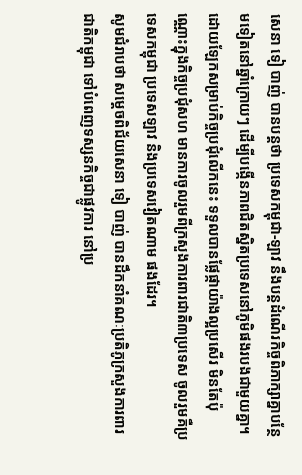សេនា ទៀ បាញ់ បានបន្តថា ប្រទេសកម្ពុជា-ឡាវ នឹងបន្តដំណើរកិច្ចពិភាក្សាគ្នាបន្ថែមទៀតនៅឆ្នាំក្រោយៗ ដើម្បីបង្កើនភាពជិតស្និតប្រទេសនៅភូមិផងរបងជាមួយគ្នា។ ដោយឡែកសម្រាប់កិច្ចប្រជុំលើកនេះ ទទួលបានផ្លែផ្កាយ៉ាងល្អប្រសើរ មិនតែប៉ុណ្ណោះក្នុងកិច្ចប្រជុំសហ មានការចូលរួមពីក្រសួងការពារជាតិ៣ប្រទេស ចូលរួមគឺប្រទេសកម្ពុជា ប្រទេសឡាវ និងប្រទេសវៀតណាម ផងដែរ។
សូមជំរាបថា សម្តេចពិជ័យសេនា ទៀ បាញ់ បានដឹកនាំគណៈប្រតិភូក្រសួងការពារជាតិកម្ពុជា ទៅបំពេញទស្សនកិច្ចជាផ្លូវការ នៅប្រ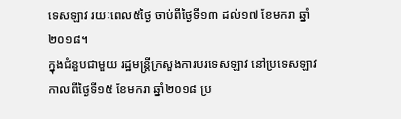ទេសឡាវ រយៈពេល៥ថ្ងៃ ចាប់ពីថ្ងៃទី១៣ ដល់១៧ ខែមករា ឆ្នាំ២០១៨។
ក្នុងជំនួបជាមួយ រដ្ឋមន្រ្តីក្រសួងការបរទេសឡាវ នៅប្រទេសឡាវ កាលពីថ្ងៃទី១៥ ខែមករា ឆ្នាំ២០១៨ ប្រ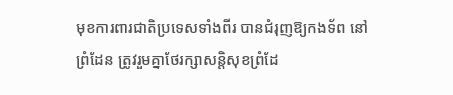មុខការពារជាតិប្រទេសទាំងពីរ បានជំរុញឱ្យកងទ័ព នៅព្រំដែន ត្រូវរួមគ្នាថែរក្សាសន្តិសុខព្រំដែ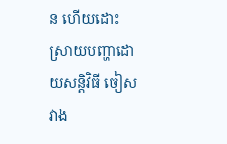ន ហើយដោះស្រាយបញ្ហាដោយសន្តិវិធី ចៀសវាង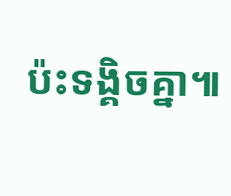ប៉ះទង្គិចគ្នា៕